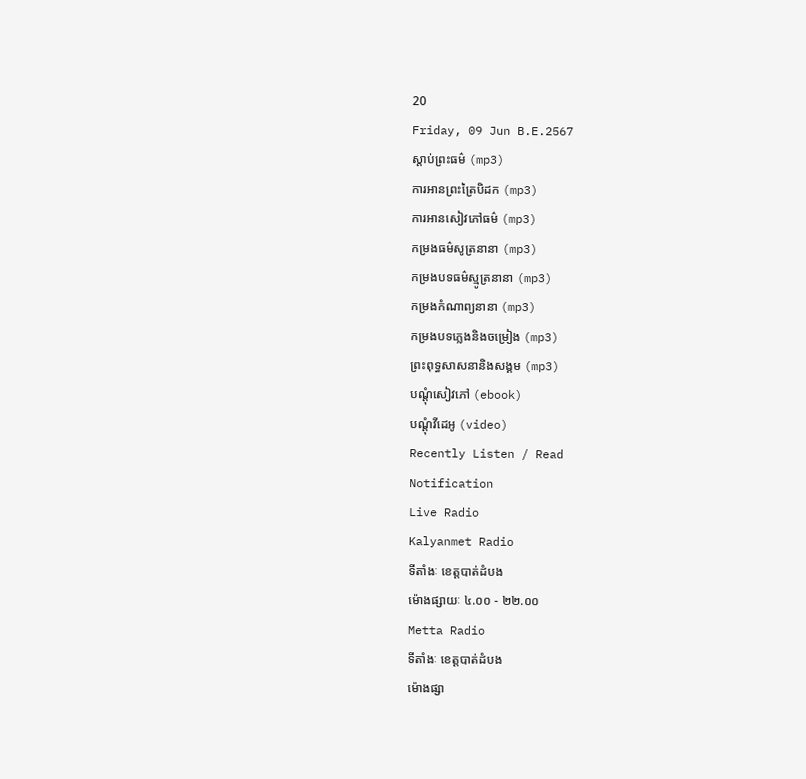20
Friday, 09 Jun B.E.2567
ស្តាប់ព្រះធម៌ (mp3)
ការអានព្រះត្រៃបិដក (mp3)
ការអានសៀវភៅធម៌ (mp3)
កម្រងធម៌សូត្រនានា (mp3)
កម្រងបទធម៌ស្មូត្រនានា (mp3)
កម្រងកំណាព្យនានា (mp3)
កម្រងបទភ្លេងនិងចម្រៀង (mp3)
ព្រះពុទ្ធសាសនានិងសង្គម (mp3)
បណ្តុំសៀវភៅ (ebook)
បណ្តុំវីដេអូ (video)
Recently Listen / Read
Notification
Live Radio
Kalyanmet Radio
ទីតាំងៈ ខេត្តបាត់ដំបង
ម៉ោងផ្សាយៈ ៤.០០ - ២២.០០
Metta Radio
ទីតាំងៈ ខេត្តបាត់ដំបង
ម៉ោងផ្សា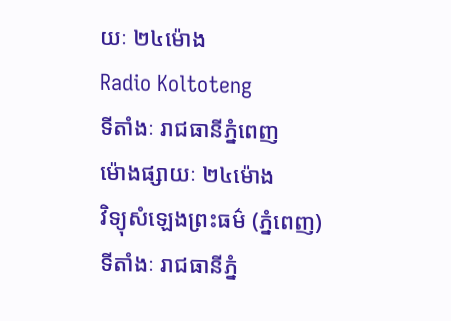យៈ ២៤ម៉ោង
Radio Koltoteng
ទីតាំងៈ រាជធានីភ្នំពេញ
ម៉ោងផ្សាយៈ ២៤ម៉ោង
វិទ្យុសំឡេងព្រះធម៌ (ភ្នំពេញ)
ទីតាំងៈ រាជធានីភ្នំ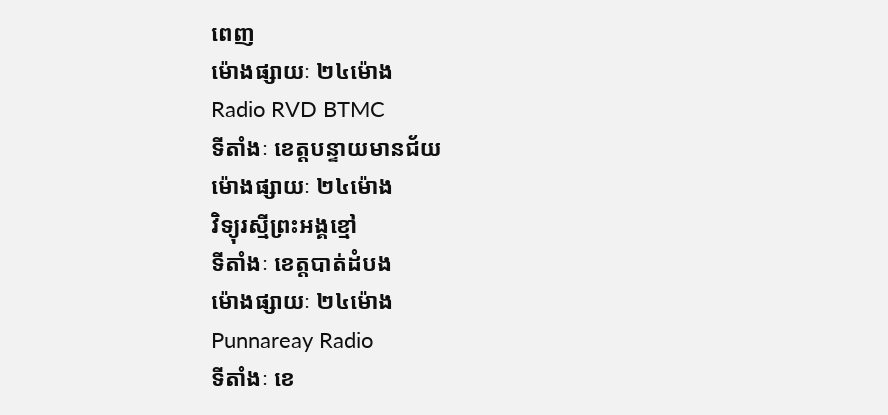ពេញ
ម៉ោងផ្សាយៈ ២៤ម៉ោង
Radio RVD BTMC
ទីតាំងៈ ខេត្តបន្ទាយមានជ័យ
ម៉ោងផ្សាយៈ ២៤ម៉ោង
វិទ្យុរស្មីព្រះអង្គខ្មៅ
ទីតាំងៈ ខេត្តបាត់ដំបង
ម៉ោងផ្សាយៈ ២៤ម៉ោង
Punnareay Radio
ទីតាំងៈ ខេ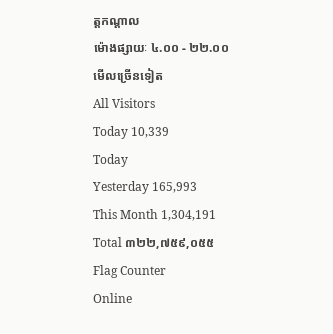ត្តកណ្តាល
ម៉ោងផ្សាយៈ ៤.០០ - ២២.០០
មើលច្រើនទៀត
All Visitors
Today 10,339
Today
Yesterday 165,993
This Month 1,304,191
Total ៣២២,៧៥៩,០៥៥
Flag Counter
Online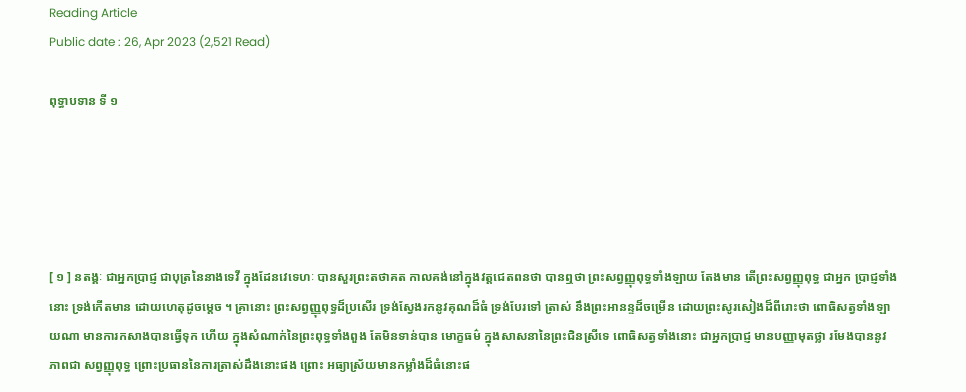Reading Article
Public date : 26, Apr 2023 (2,521 Read)

ពុទ្ធាបទាន ទី ១





[ ១ ] នតង្គៈ ជាអ្នកប្រាជ្ញ ជាបុត្រនៃនាងទេវី ក្នុងដែនវេទេហៈ បានសួរព្រះតថាគត កាលគង់នៅក្នុងវត្តជេតពនថា បានឮថា ព្រះសព្វញ្ញុពុទ្ធទាំងឡាយ តែងមាន តើព្រះសព្វញ្ញុពុទ្ធ ជាអ្នក ប្រាជ្ញទាំងនោះ ទ្រង់កើតមាន ដោយហេតុដូចម្តេច ។ គ្រានោះ ព្រះសព្វញ្ញុពុទ្ធដ៏ប្រសើរ ទ្រង់ស្វែងរកនូវគុណដ៏ធំ ទ្រង់បែរទៅ ត្រាស់ នឹងព្រះអានន្ទដ៏ចម្រើន ដោយព្រះសូរសៀងដ៏ពីរោះថា ពោធិសត្វទាំងឡាយណា មានការកសាងបានធ្វើទុក ហើយ ក្នុងសំណាក់នៃព្រះពុទ្ធទាំងពួង តែមិនទាន់បាន មោក្ខធម៌ ក្នុងសាសនានៃព្រះជិនស្រីទេ ពោធិសត្វទាំងនោះ ជាអ្នកប្រាជ្ញ មានបញ្ញាមុតថ្លា រមែងបាននូវភាពជា សព្វញ្ញុពុទ្ធ ព្រោះប្រធាននៃការត្រាស់ដឹងនោះផង ព្រោះ អធ្យាស្រ័យមានកម្លាំងដ៏ធំនោះផ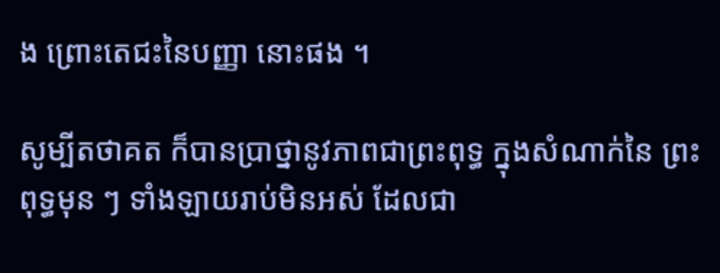ង ព្រោះតេជះនៃបញ្ញា នោះផង ។

សូម្បីតថាគត ក៏បានប្រាថ្នានូវភាពជាព្រះពុទ្ធ ក្នុងសំណាក់នៃ ព្រះពុទ្ធមុន ៗ ទាំងឡាយរាប់មិនអស់ ដែលជា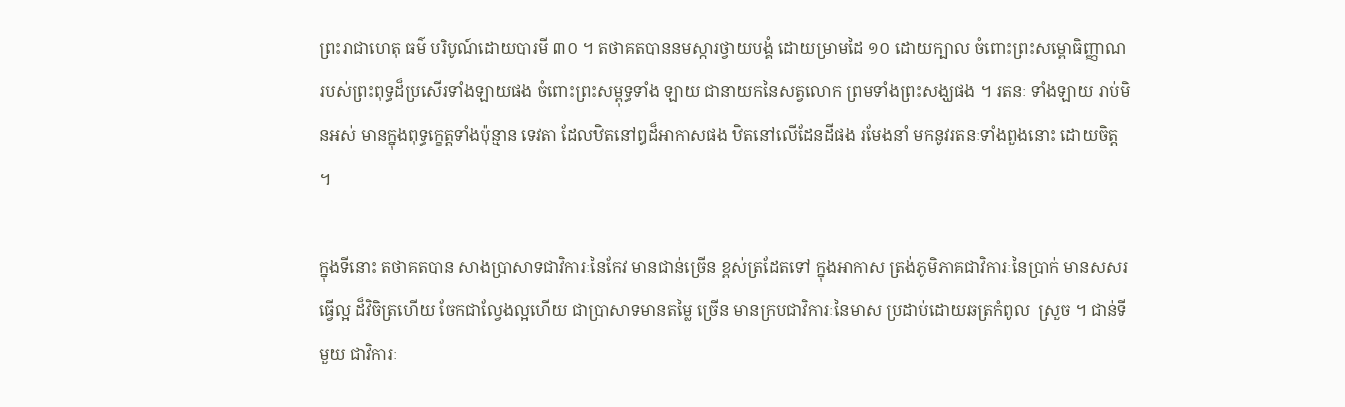ព្រះរាជាហេតុ ធម៌ បរិបូណ៍ដោយបារមី ៣០ ។ តថាគតបាននមស្ការថ្វាយបង្គំ ដោយម្រាមដៃ ១០ ដោយក្បាល ចំពោះព្រះសម្ពោធិញ្ញាណ របស់ព្រះពុទ្ធដ៏ប្រសើរទាំងឡាយផង ចំពោះព្រះសម្ពុទ្ធទាំង ឡាយ ជានាយកនៃសត្វលោក ព្រមទាំងព្រះសង្ឃផង ។ រតនៈ ទាំងឡាយ រាប់មិនអស់ មានក្នុងពុទ្ធកេ្ខត្តទាំងប៉ុន្មាន ទេវតា ដែលឋិតនៅឰដ៏អាកាសផង ឋិតនៅលើដែនដីផង រមែងនាំ មកនូវរតនៈទាំងពួងនោះ ដោយចិត្ត ។

ក្នុងទីនោះ តថាគតបាន សាងប្រាសាទជាវិការៈនៃកែវ មានជាន់ច្រើន ខ្ពស់ត្រដែតទៅ ក្នុងអាកាស ត្រង់ភូមិភាគជាវិការៈនៃប្រាក់ មានសសរធ្វើល្អ ដ៏វិចិត្រហើយ ចែកជាល្វែងល្អហើយ ជាប្រាសាទមានតម្លៃ ច្រើន មានក្របជាវិការៈនៃមាស ប្រដាប់ដោយឆត្រកំពូល  ស្រួច ។ ជាន់ទីមួយ ជាវិការៈ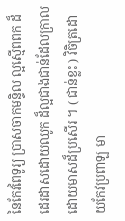នៃកែវពៃទូរ្យ ប្រាសចាកមន្ទិល ល្អស្មើពពក ដ៏ដេរដាសដោយឈូក ដ៏ល្អជាងជាន់ដែលក្រាល ដោយមាសដ៏ប្រសើរ ។ ( ជាន់ខ្លះ ) វិចិត្រដោយកែវប្រពាឡ មា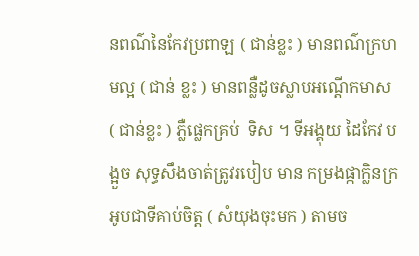នពណ៌នៃកែវប្រពាឡ ( ជាន់ខ្លះ ) មានពណ៌ក្រហមល្អ ( ជាន់ ខ្លះ ) មានពន្លឺដូចស្លាបអណ្តើកមាស ( ជាន់ខ្លះ ) ភ្លឺផ្លេកគ្រប់  ទិស ។ ទីអង្គុយ ដៃកែវ បង្អួច សុទ្ធសឹងចាត់ត្រូវរបៀប មាន កម្រងផ្កាក្លិនក្រអូបជាទីគាប់ចិត្ត ( សំយុងចុះមក ) តាមច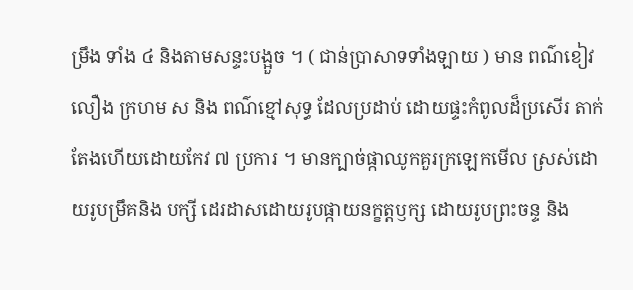ម្រឹង ទាំង ៤ និងតាមសន្ទះបង្អួច ។ ( ជាន់ប្រាសាទទាំងឡាយ ) មាន ពណ៌ខៀវ លឿង ក្រហម ស និង ពណ៌ខ្មៅសុទ្ធ ដែលប្រដាប់ ដោយផ្ទះកំពូលដ៏ប្រសើរ តាក់តែងហើយដោយកែវ ៧ ប្រការ ។ មានក្បាច់ផ្កាឈូកគួរក្រឡេកមើល ស្រស់ដោយរូបម្រឹគនិង បក្សី ដេរដាសដោយរូបផ្កាយនក្ខត្តឫក្ស ដោយរូបព្រះចន្ទ និង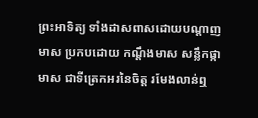ព្រះអាទិត្យ ទាំងដាសពាសដោយបណ្តាញមាស ប្រកបដោយ កណ្តឹងមាស សន្លឹកផ្កាមាស ជាទីត្រេកអរនៃចិត្ត រមែងលាន់ឮ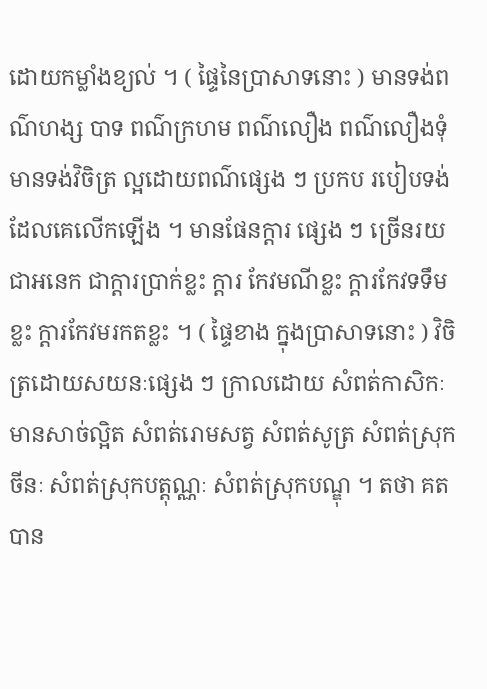ដោយកម្លាំងខ្យល់ ។ ( ផ្ទៃនៃប្រាសាទនោះ ) មានទង់ពណ៌ហង្ស បាទ ពណ៌ក្រហម ពណ៌លឿង ពណ៌លឿងទុំ មានទង់វិចិត្រ ល្អដោយពណ៌ផ្សេង ៗ ប្រកប របៀបទង់ដែលគេលើកឡើង ។ មានផែនក្តារ ផ្សេង ៗ ច្រើនរយជាអនេក ជាក្តារប្រាក់ខ្លះ ក្តារ កែវមណីខ្លះ ក្តារកែវទទឹមខ្លះ ក្តារកែវមរកតខ្លះ ។ ( ផ្ទៃខាង ក្នុងប្រាសាទនោះ ) វិចិត្រដោយសយនៈផ្សេង ៗ ក្រាលដោយ សំពត់កាសិកៈ មានសាច់ល្អិត សំពត់រោមសត្វ សំពត់សូត្រ សំពត់ស្រុកចីនៈ សំពត់ស្រុកបត្តុណ្ណៈ សំពត់ស្រុកបណ្ឌុ ។ តថា គតបាន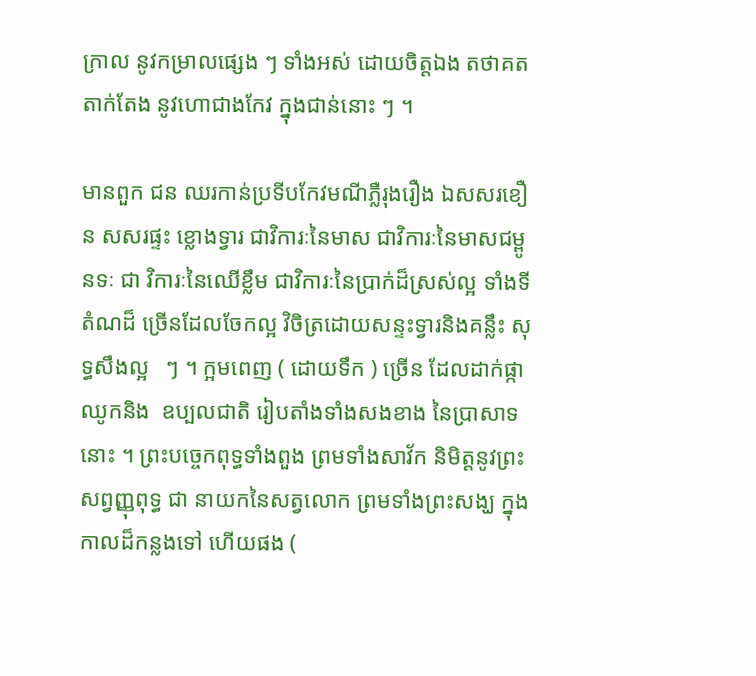ក្រាល នូវកម្រាលផ្សេង ៗ ទាំងអស់ ដោយចិត្តឯង តថាគតតាក់តែង នូវហោជាងកែវ ក្នុងជាន់នោះ ៗ ។

មានពួក ជន ឈរកាន់ប្រទីបកែវមណីភ្លឺរុងរឿង ឯសសរខឿន សសរផ្ទះ ខ្លោងទ្វារ ជាវិការៈនៃមាស ជាវិការៈនៃមាសជម្ពូនទៈ ជា វិការៈនៃឈើខ្លឹម ជាវិការៈនៃប្រាក់ដ៏ស្រស់ល្អ ទាំងទីតំណដ៏ ច្រើនដែលចែកល្អ វិចិត្រដោយសន្ទះទ្វារនិងគន្លឹះ សុទ្ធសឹងល្អ   ៗ ។ ក្អមពេញ ( ដោយទឹក ) ច្រើន ដែលដាក់ផ្កាឈូកនិង  ឧប្បលជាតិ រៀបតាំងទាំងសងខាង នៃប្រាសាទនោះ ។ ព្រះបច្ចេកពុទ្ធទាំងពួង ព្រមទាំងសាវ័ក និមិត្តនូវព្រះសព្វញ្ញុពុទ្ធ ជា នាយកនៃសត្វលោក ព្រមទាំងព្រះសង្ឃ ក្នុងកាលដ៏កន្លងទៅ ហើយផង (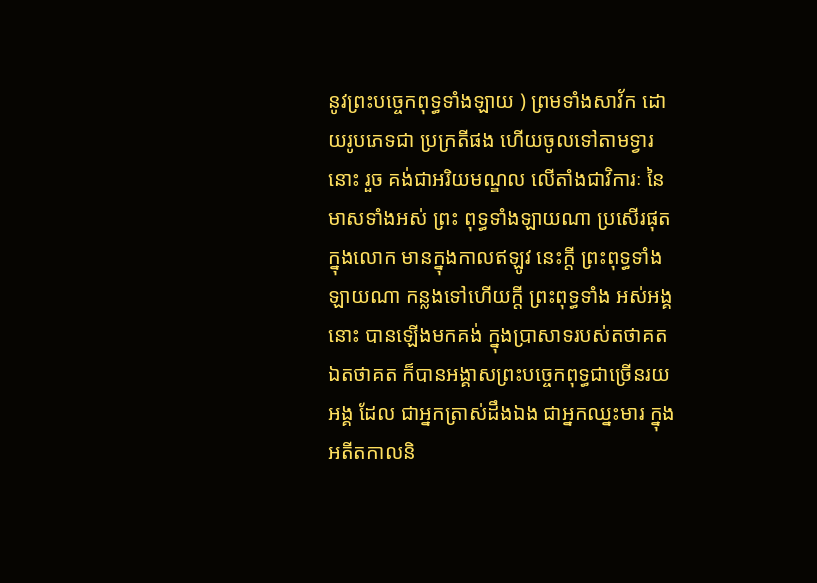នូវព្រះបច្ចេកពុទ្ធទាំងឡាយ ) ព្រមទាំងសាវ័ក ដោយរូបភេទជា ប្រក្រតីផង ហើយចូលទៅតាមទ្វារនោះ រួច គង់ជាអរិយមណ្ឌល លើតាំងជាវិការៈ នៃមាសទាំងអស់ ព្រះ ពុទ្ធទាំងឡាយណា ប្រសើរផុត ក្នុងលោក មានក្នុងកាលឥឡូវ នេះក្តី ព្រះពុទ្ធទាំងឡាយណា កន្លងទៅហើយក្តី ព្រះពុទ្ធទាំង អស់អង្គនោះ បានឡើងមកគង់ ក្នុងប្រាសាទរបស់តថាគត ឯតថាគត ក៏បានអង្គាសព្រះបច្ចេកពុទ្ធជាច្រើនរយអង្គ ដែល ជាអ្នកត្រាស់ដឹងឯង ជាអ្នកឈ្នះមារ ក្នុងអតីតកាលនិ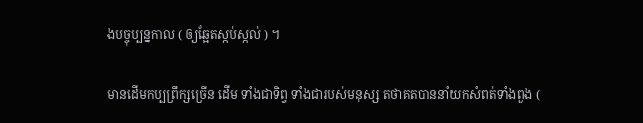ងបច្ចុប្បន្នកាល ( ឲ្យឆ្អែតស្កប់ស្កល់ ) ។

មានដើមកប្បព្រឹក្សច្រើន ដើម ទាំងជាទិព្វ ទាំងជារបស់មនុស្ស តថាគតបាននាំយកសំពត់ទាំងពួង (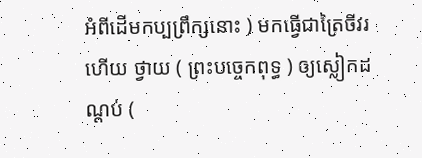អំពីដើមកប្បព្រឹក្សនោះ ) មកធ្វើជាត្រៃចីវរ ហើយ ថ្វាយ ( ព្រះបច្ចេកពុទ្ធ ) ឲ្យស្លៀកដណ្តប់ (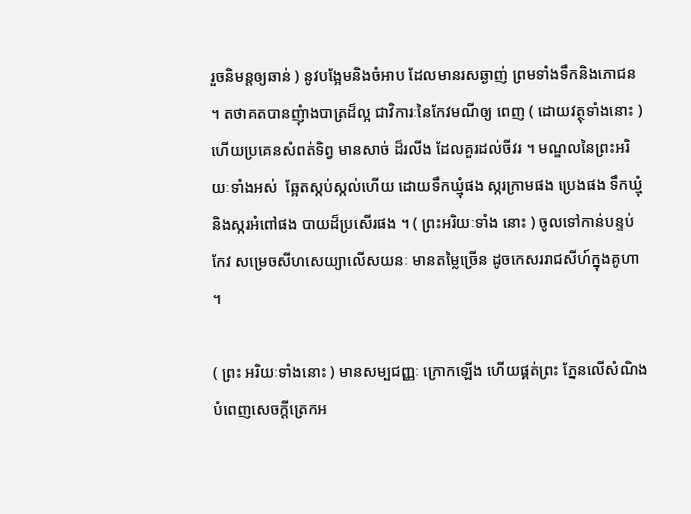រួចនិមន្តឲ្យឆាន់ ) នូវបង្អែមនិងចំអាប ដែលមានរសឆ្ងាញ់ ព្រមទាំងទឹកនិងភោជន ។ តថាគតបានញុំាងបាត្រដ៏ល្អ ជាវិការៈនៃកែវមណីឲ្យ ពេញ ( ដោយវត្ថុទាំងនោះ ) ហើយប្រគេនសំពត់ទិព្វ មានសាច់ ដ៏រលីង ដែលគួរដល់ចីវរ ។ មណ្ឌលនៃព្រះអរិយៈទាំងអស់  ឆ្អែតស្កប់ស្កល់ហើយ ដោយទឹកឃ្មុំផង ស្ករក្រាមផង ប្រេងផង ទឹកឃ្មុំ និងស្ករអំពៅផង បាយដ៏ប្រសើរផង ។ ( ព្រះអរិយៈទាំង នោះ ) ចូលទៅកាន់បន្ទប់កែវ សម្រេចសីហសេយ្យាលើសយនៈ មានតម្លៃច្រើន ដូចកេសររាជសីហ៍ក្នុងគូហា ។

( ព្រះ អរិយៈទាំងនោះ ) មានសម្បជញ្ញៈ ក្រោកឡើង ហើយផ្គត់ព្រះ ភ្នែនលើសំណិង បំពេញសេចក្តីត្រេកអ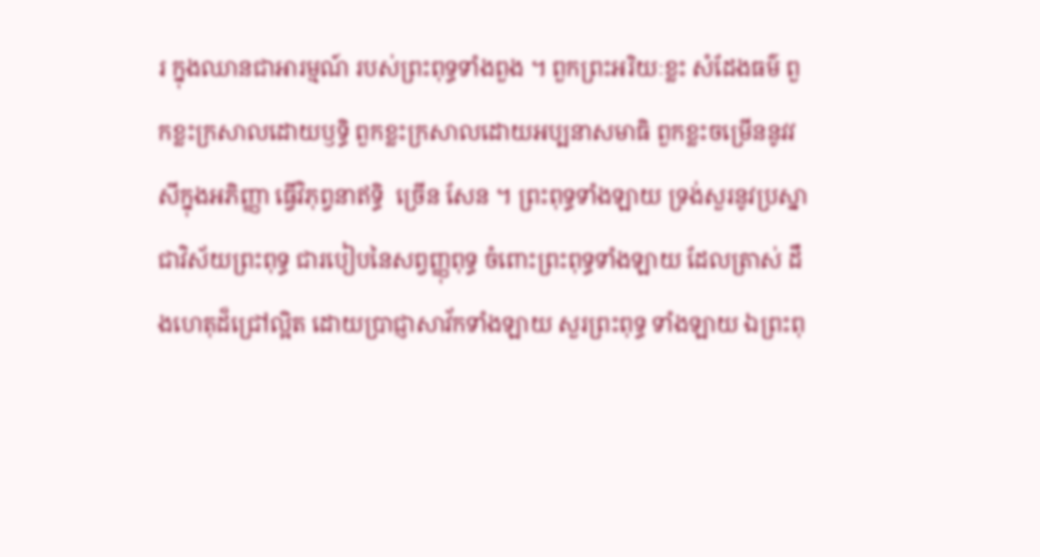រ ក្នុងឈានជាអារម្មណ៍ របស់ព្រះពុទ្ធទាំងពួង ។ ពួកព្រះអរិយៈខ្លះ សំដែងធម៌ ពួកខ្លះក្រសាលដោយឫទ្ធិ ពួកខ្លះក្រសាលដោយអប្បនាសមាធិ ពួកខ្លះចម្រើននូវវសីក្នុងអភិញ្ញា ធ្វើវិភុព្វនាឥទ្ធិ  ច្រើន សែន ។ ព្រះពុទ្ធទាំងឡាយ ទ្រង់សួរនូវប្រស្នាជាវិស័យព្រះពុទ្ធ ជារបៀបនៃសព្វញ្ញុពុទ្ធ ចំពោះព្រះពុទ្ធទាំងឡាយ ដែលត្រាស់ ដឹងហេតុដ៏ជ្រៅល្អិត ដោយប្រាជ្ញាសាវ័កទាំងឡាយ សួរព្រះពុទ្ធ ទាំងឡាយ ឯព្រះពុ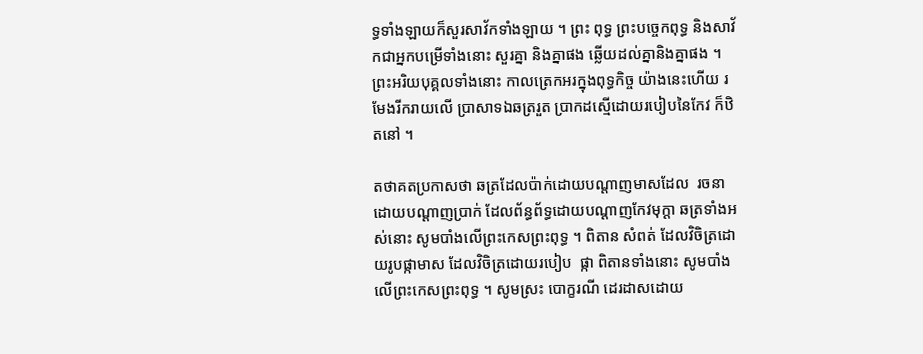ទ្ធទាំងឡាយក៏សួរសាវ័កទាំងឡាយ ។ ព្រះ ពុទ្ធ ព្រះបច្ចេកពុទ្ធ និងសាវ័កជាអ្នកបម្រើទាំងនោះ សួរគ្នា និងគ្នាផង ឆ្លើយដល់គ្នានិងគ្នាផង ។ ព្រះអរិយបុគ្គលទាំងនោះ កាលត្រេកអរក្នុងពុទ្ធកិច្ច យ៉ាងនេះហើយ រមែងរីករាយលើ ប្រាសាទឯឆត្ររួត ប្រាកដស្មើដោយរបៀបនៃកែវ ក៏ឋិតនៅ ។

តថាគតប្រកាសថា ឆត្រដែលប៉ាក់ដោយបណ្តាញមាសដែល  រចនាដោយបណ្តាញប្រាក់ ដែលព័ន្ធព័ទ្ធដោយបណ្តាញកែវមុក្តា ឆត្រទាំងអស់នោះ សូមបាំងលើព្រះកេសព្រះពុទ្ធ ។ ពិតាន សំពត់ ដែលវិចិត្រដោយរូបផ្កាមាស ដែលវិចិត្រដោយរបៀប  ផ្កា ពិតានទាំងនោះ សូមបាំងលើព្រះកេសព្រះពុទ្ធ ។ សូមស្រះ បោក្ខរណី ដេរដាសដោយ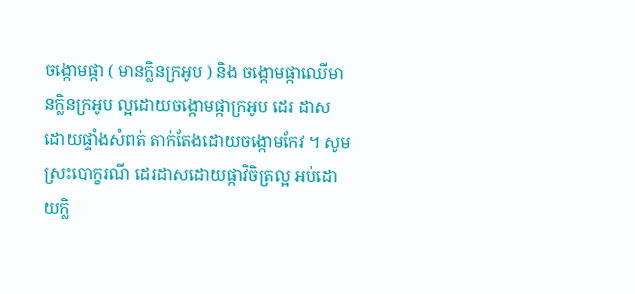ចង្កោមផ្កា ( មានក្លិនក្រអូប ) និង ចង្កោមផ្កាឈើមានក្លិនក្រអូប ល្អដោយចង្កោមផ្កាក្រអូប ដេរ ដាស ដោយផ្ទាំងសំពត់ តាក់តែងដោយចង្កោមកែវ ។ សូម ស្រះបោក្ខរណី ដេរដាសដោយផ្កាវិចិត្រល្អ អប់ដោយក្លិ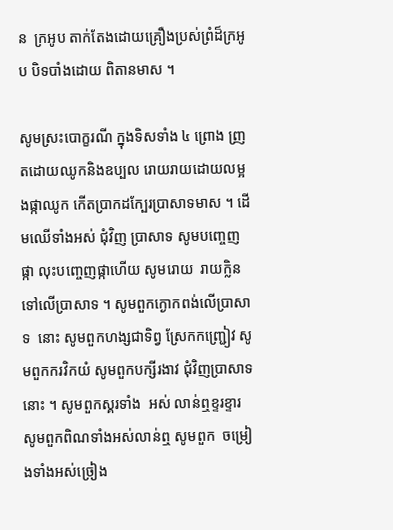ន  ក្រអូប តាក់តែងដោយគ្រឿងប្រស់ព្រំដ៏ក្រអូប បិទបាំងដោយ ពិតានមាស ។

សូមស្រះបោក្ខរណី ក្នុងទិសទាំង ៤ ព្រោង ញ្រតដោយឈូកនិងឧប្បល រោយរាយដោយលម្អងផ្កាឈូក កើតប្រាកដកែ្បរប្រាសាទមាស ។ ដើមឈើទាំងអស់ ជុំវិញ ប្រាសាទ សូមបញ្ចេញផ្កា លុះបញ្ចេញផ្កាហើយ សូមរោយ  រាយក្លិនទៅលើប្រាសាទ ។ សូមពួកក្ងោកពង់លើប្រាសាទ  នោះ សូមពួកហង្សជាទិព្វ ស្រែកកញ្រ្ជៀវ សូមពួកករវិកយំ សូមពួកបក្សីរងាវ ជុំវិញប្រាសាទនោះ ។ សូមពួកស្គរទាំង  អស់ លាន់ឮខ្ទរខ្ទារ សូមពួកពិណទាំងអស់លាន់ឮ សូមពួក  ចម្រៀងទាំងអស់ច្រៀង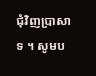ជុំវិញប្រាសាទ ។ សូមប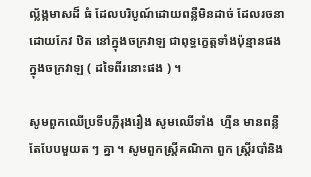ល្ល័ង្កមាសដ៏ ធំ ដែលបរិបូណ៍ដោយពន្លឺមិនដាច់ ដែលរចនាដោយកែវ ឋិត នៅក្នុងចក្រវាឡ ជាពុទ្ធក្ខេត្តទាំងប៉ុន្មានផង ក្នុងចក្រវាឡ ( ដទៃពីរនោះផង ) ។

សូមពួកឈើប្រទីបភ្លឺរុងរឿង សូមឈើទាំង  ហ្មឺន មានពន្លឺតែបែបមួយត ៗ គ្នា ។ សូមពួកស្រ្តីគណិកា ពួក ស្រ្តីរបាំនិង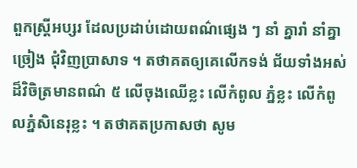ពួកស្ត្រីអប្សរ ដែលប្រដាប់ដោយពណ៌ផ្សេង ៗ នាំ គ្នារាំ នាំគ្នាច្រៀង ជុំវិញប្រាសាទ ។ តថាគតឲ្យគេលើកទង់ ជ័យទាំងអស់ ដ៏វិចិត្រមានពណ៌ ៥ លើចុងឈើខ្លះ លើកំពូល ភ្នំខ្លះ លើកំពូលភ្នំសិនេរុខ្លះ ។ តថាគតប្រកាសថា សូម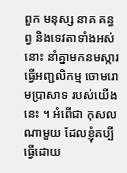ពួក មនុស្ស នាគ គន្ធព្វ និងទេវតាទាំងអស់នោះ នាំគ្នាមកនមស្ការ ធ្វើអញ្ជលិកម្ម ចោមរោមប្រាសាទ របស់យើងនេះ ។ អំពើជា កុសលណាមួយ ដែលខ្ញុំគប្បីធ្វើដោយ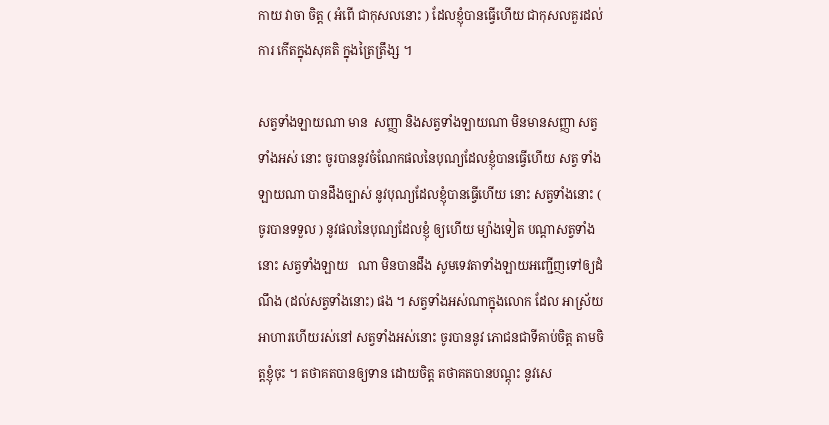កាយ វាចា ចិត្ត ( អំពើ ជាកុសលនោះ ) ដែលខ្ញុំបានធ្វើហើយ ជាកុសលគួរដល់ការ កើតក្នុងសុគតិ ក្នុងត្រៃត្រឹង្ស ។

សត្វទាំងឡាយណា មាន  សញ្ញា និងសត្វទាំងឡាយណា មិនមានសញ្ញា សត្វទាំងអស់ នោះ ចូរបាននូវចំណែកផលនៃបុណ្យដែលខ្ញុំបានធ្វើហើយ សត្វ ទាំងឡាយណា បានដឹងច្បាស់ នូវបុណ្យដែលខ្ញុំបានធ្វើហើយ នោះ សត្វទាំងនោះ ( ចូរបានទទួល ) នូវផលនៃបុណ្យដែលខ្ញុំ ឲ្យហើយ ម្យ៉ាងទៀត បណ្តាសត្វទាំងនោះ សត្វទាំងឡាយ   ណា មិនបានដឹង សូមទេវតាទាំងឡាយអញ្ជើញទៅឲ្យដំណឹង (ដល់សត្វទាំងនោះ) ផង ។ សត្វទាំងអស់ណាក្នុងលោក ដែល អាស្រ័យអាហារហើយរស់នៅ សត្វទាំងអស់នោះ ចូរបាននូវ ភោជនជាទីគាប់ចិត្ត តាមចិត្តខ្ញុំចុះ ។ តថាគតបានឲ្យទាន ដោយចិត្ត តថាគតបានបណ្តុះ នូវសេ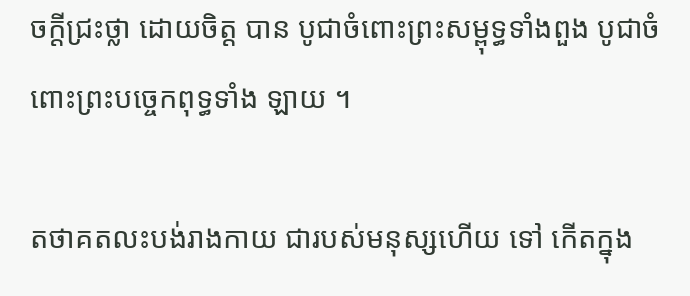ចក្តីជ្រះថ្លា ដោយចិត្ត បាន បូជាចំពោះព្រះសម្ពុទ្ធទាំងពួង បូជាចំពោះព្រះបច្ចេកពុទ្ធទាំង ឡាយ ។

តថាគតលះបង់រាងកាយ ជារបស់មនុស្សហើយ ទៅ កើតក្នុង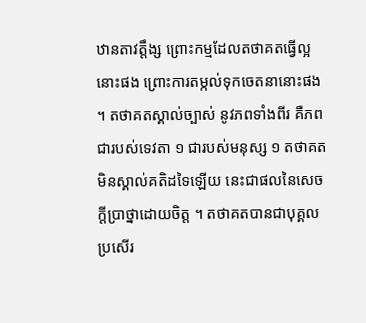ឋានតាវត្តឹង្ស ព្រោះកម្មដែលតថាគតធ្វើល្អនោះផង ព្រោះការតម្កល់ទុកចេតនានោះផង ។ តថាគតស្គាល់ច្បាស់ នូវភពទាំងពីរ គឺភពជារបស់ទេវតា ១ ជារបស់មនុស្ស ១ តថាគតមិនស្គាល់គតិដទៃឡើយ នេះជាផលនៃសេចក្តីប្រាថ្នាដោយចិត្ត ។ តថាគតបានជាបុគ្គលប្រសើរ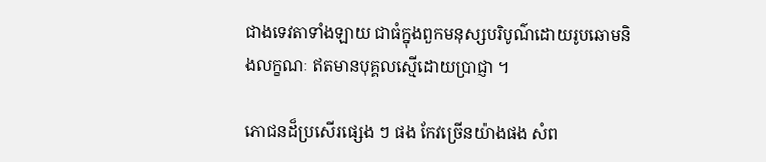ជាងទេវតាទាំងឡាយ ជាធំក្នុងពួកមនុស្សបរិបូណ៌ដោយរូបឆោមនិងលក្ខណៈ ឥតមានបុគ្គលស្មើដោយប្រាជ្ញា ។

ភោជនដ៏ប្រសើរផ្សេង ៗ ផង កែវច្រើនយ៉ាងផង សំព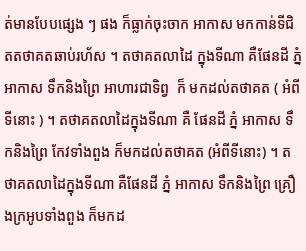ត់មានបែបផ្សេង ៗ ផង ក៏ធ្លាក់ចុះចាក អាកាស មកកាន់ទីជិតតថាគតឆាប់រហ័ស ។ តថាគតលាដៃ ក្នុងទីណា គឺផែនដី ភ្នំ អាកាស ទឹកនិងព្រៃ អាហារជាទិព្វ  ក៏ មកដល់តថាគត ( អំពីទីនោះ ) ។ តថាគតលាដៃក្នុងទីណា គឺ ផែនដី ភ្នំ អាកាស ទឹកនិងព្រៃ កែវទាំងពួង ក៏មកដល់តថាគត (អំពីទីនោះ) ។ តថាគតលាដៃក្នុងទីណា គឺផែនដី ភ្នំ អាកាស ទឹកនិងព្រៃ គ្រឿងក្រអូបទាំងពួង ក៏មកដ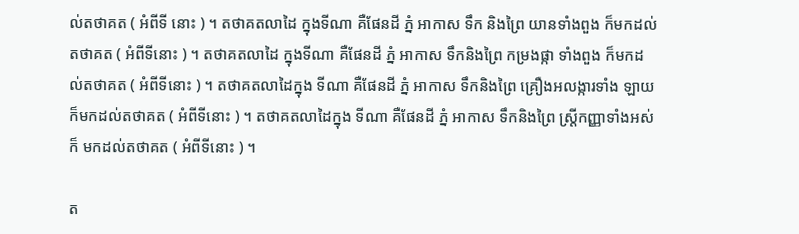ល់តថាគត ( អំពីទី នោះ ) ។ តថាគតលាដៃ ក្នុងទីណា គឺផែនដី ភ្នំ អាកាស ទឹក និងព្រៃ យានទាំងពួង ក៏មកដល់តថាគត ( អំពីទីនោះ ) ។ តថាគតលាដៃ ក្នុងទីណា គឺផែនដី ភ្នំ អាកាស ទឹកនិងព្រៃ កម្រងផ្កា ទាំងពួង ក៏មកដល់តថាគត ( អំពីទីនោះ ) ។ តថាគតលាដៃក្នុង ទីណា គឺផែនដី ភ្នំ អាកាស ទឹកនិងព្រៃ គ្រឿងអលង្ការទាំង ឡាយ ក៏មកដល់តថាគត ( អំពីទីនោះ ) ។ តថាគតលាដៃក្នុង ទីណា គឺផែនដី ភ្នំ អាកាស ទឹកនិងព្រៃ ស្រ្តីកញ្ញាទាំងអស់ ក៏ មកដល់តថាគត ( អំពីទីនោះ ) ។

ត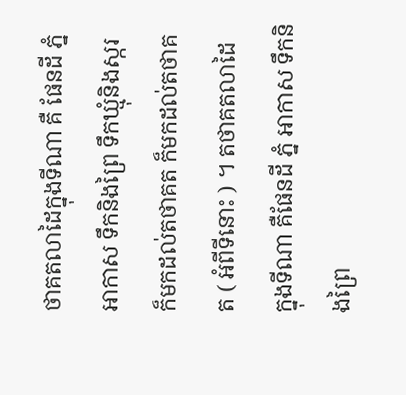ថាគតលាដៃក្នុងទីណា គឺ ផែនដី ភ្នំ អាកាស ទឹកនិងព្រៃ ទឹកឃ្មុំនិងស្ករ ក៏មកដល់តថាគត ក៏មកដល់តថាគត ( អំពីទីនោះ ) ។ តថាគតលាដៃ ក្នុងទីណា គឺផែនដី ភ្នំ អាកាស ទឹកនិងព្រៃ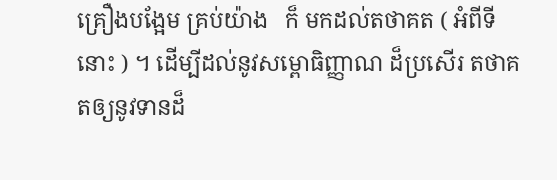គ្រឿងបង្អែម គ្រប់យ៉ាង   ក៏ មកដល់តថាគត ( អំពីទីនោះ ) ។ ដើម្បីដល់នូវសម្ពោធិញ្ញាណ ដ៏ប្រសើរ តថាគតឲ្យនូវទានដ៏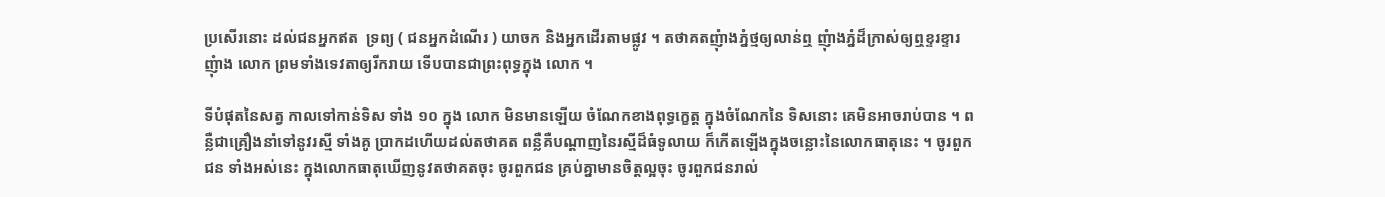ប្រសើរនោះ ដល់ជនអ្នកឥត  ទ្រព្យ ( ជនអ្នកដំណើរ ) យាចក និងអ្នកដើរតាមផ្លូវ ។ តថាគតញុំាងភ្នំថ្មឲ្យលាន់ឮ ញុំាងភ្នំដ៏ក្រាស់ឲ្យឮខ្ទរខ្ទារ ញុំាង លោក ព្រមទាំងទេវតាឲ្យរីករាយ ទើបបានជាព្រះពុទ្ធក្នុង លោក ។

ទីបំផុតនៃសត្វ កាលទៅកាន់ទិស ទាំង ១០ ក្នុង លោក មិនមានឡើយ ចំណែកខាងពុទ្ធក្ខេត្ត ក្នុងចំណែកនៃ ទិសនោះ គេមិនអាចរាប់បាន ។ ពន្លឺជាគ្រឿងនាំទៅនូវរស្មី ទាំងគូ ប្រាកដហើយដល់តថាគត ពន្លឺគឺបណ្តាញនៃរស្មីដ៏ធំទូលាយ ក៏កើតឡើងក្នុងចន្លោះនៃលោកធាតុនេះ ។ ចូរពួកជន ទាំងអស់នេះ ក្នុងលោកធាតុឃើញនូវតថាគតចុះ ចូរពួកជន គ្រប់គ្នាមានចិត្តល្អចុះ ចូរពួកជនរាល់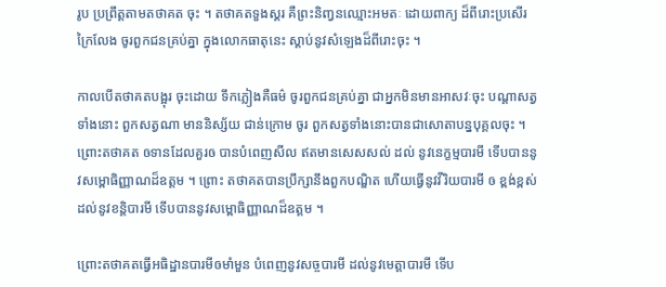រូប ប្រព្រឹត្តតាមតថាគត ចុះ ។ តថាគតទួងស្គរ គឺព្រះនិញ្វនឈ្មោះអមតៈ ដោយពាក្យ ដ៏ពីរោះប្រសើរក្រៃលែង ចូរពួកជនគ្រប់គ្នា ក្នុងលោកធាតុនេះ ស្តាប់នូវសំឡេងដ៏ពីរោះចុះ ។

កាលបើតថាគតបង្អុរ ចុះដោយ ទឹកភ្លៀងគឺធម៌ ចូរពួកជនគ្រប់គ្នា ជាអ្នកមិនមានអាសវៈចុះ បណ្តាសត្វទាំងនោះ ពួកសត្វណា មាននិស្ស័យ ជាន់ក្រោម ចូរ ពួកសត្វទាំងនោះបានជាសោតាបន្នបុគ្គលចុះ ។ ព្រោះតថាគត ឲទានដែលគួរឲ បានបំពេញសីល ឥតមានសេសសល់ ដល់ នូវនេក្ខម្មបារមី ទើបបាននូវសម្ពោធិញ្ញាណដ៏ឧត្តម ។ ព្រោះ តថាគតបានប្រឹក្សានឹងពួកបណ្ឌិត ហើយធ្វើនូវវីរិយបារមី ឲ ខ្ពង់ខ្ពស់ដល់នូវខន្តិបារមី ទើបបាននូវសម្ពោធិញ្ញាណដ៏ឧត្តម ។

ព្រោះតថាគតធ្វើអធិដ្ឋានបារមីឲមាំមួន បំពេញនូវសច្ចបារមី ដល់នូវមេត្តាបារមី ទើប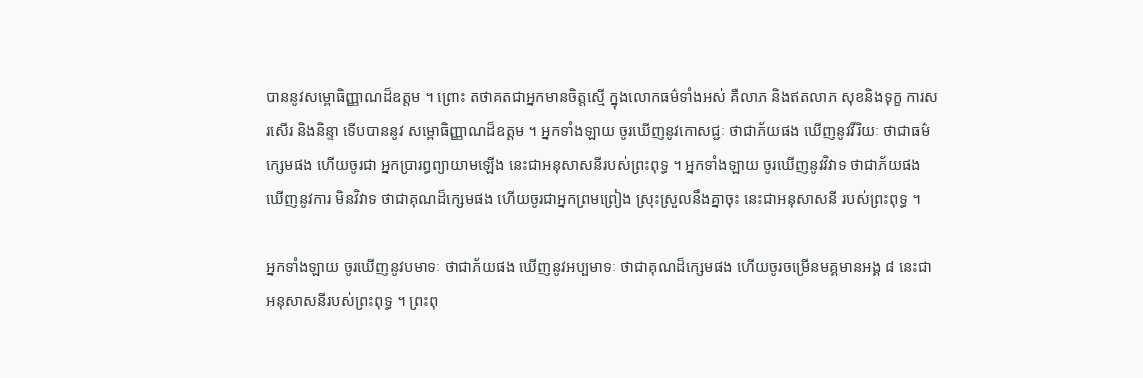បាននូវសម្ពោធិញ្ញាណដ៏ឧត្តម ។ ព្រោះ តថាគតជាអ្នកមានចិត្តស្មើ ក្នុងលោកធម៌ទាំងអស់ គឺលាភ និងឥតលាភ សុខនិងទុក្ខ ការសរសើរ និងនិន្ទា ទើបបាននូវ សម្ពោធិញ្ញាណដ៏ឧត្តម ។ អ្នកទាំងឡាយ ចូរឃើញនូវកោសជ្ជៈ ថាជាភ័យផង ឃើញនូវវីរិយៈ ថាជាធម៌ក្សេមផង ហើយចូរជា អ្នកប្រារព្ធព្យាយាមឡើង នេះជាអនុសាសនីរបស់ព្រះពុទ្ធ ។ អ្នកទាំងឡាយ ចូរឃើញនូវវិវាទ ថាជាភ័យផង ឃើញនូវការ មិនវិវាទ ថាជាគុណដ៏ក្សេមផង ហើយចូរជាអ្នកព្រមព្រៀង ស្រុះស្រួលនឹងគ្នាចុះ នេះជាអនុសាសនី របស់ព្រះពុទ្ធ ។

អ្នកទាំងឡាយ ចូរឃើញនូវបមាទៈ ថាជាភ័យផង ឃើញនូវអប្បមាទៈ ថាជាគុណដ៏ក្សេមផង ហើយចូរចម្រើនមគ្គមានអង្គ ៨ នេះជាអនុសាសនីរបស់ព្រះពុទ្ធ ។ ព្រះពុ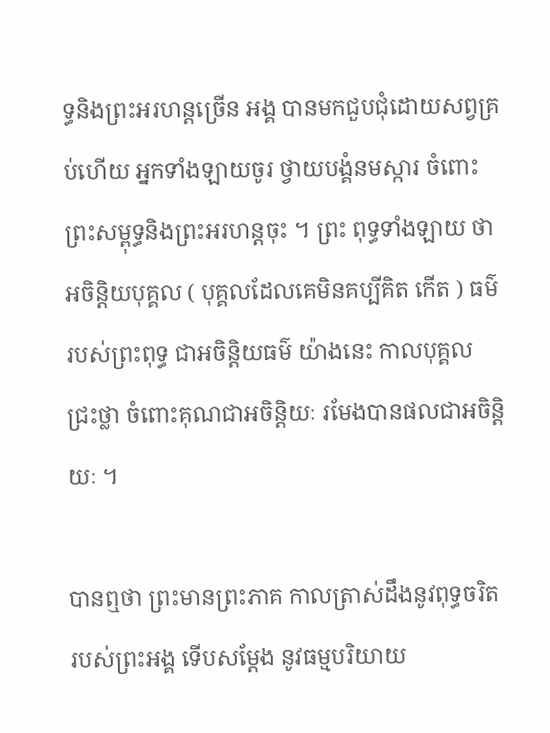ទ្ធនិងព្រះអរហន្តច្រើន អង្គ បានមកជួបជុំដោយសព្វគ្រប់ហើយ អ្នកទាំងឡាយចូរ ថ្វាយបង្គំនមស្ការ ចំពោះព្រះសម្ពុទ្ធនិងព្រះអរហន្តចុះ ។ ព្រះ ពុទ្ធទាំងឡាយ ថាអចិន្តិយបុគ្គល ( បុគ្គលដែលគេមិនគប្បីគិត កើត ) ធម៌របស់ព្រះពុទ្ធ ជាអចិន្តិយធម៌ យ៉ាងនេះ កាលបុគ្គល ជ្រះថ្លា ចំពោះគុណជាអចិន្តិយៈ រមែងបានផលជាអចិន្តិយៈ ។

បានឮថា ព្រះមានព្រះភាគ កាលត្រាស់ដឹងនូវពុទ្ធចរិត របស់ព្រះអង្គ ទើបសម្តែង នូវធម្មបរិយាយ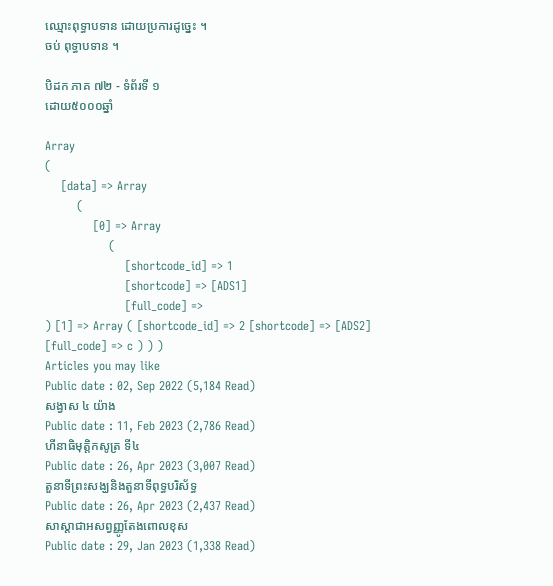ឈ្មោះពុទ្ធាបទាន ដោយប្រការដូច្នេះ ។
ចប់ ពុទ្ធាបទាន ។

បិដក ភាគ ៧២ - ទំព័រទី ១
ដោយ៥០០០ឆ្នាំ

Array
(
    [data] => Array
        (
            [0] => Array
                (
                    [shortcode_id] => 1
                    [shortcode] => [ADS1]
                    [full_code] =>
) [1] => Array ( [shortcode_id] => 2 [shortcode] => [ADS2] [full_code] => c ) ) )
Articles you may like
Public date : 02, Sep 2022 (5,184 Read)
សង្វាស ៤ យ៉ាង
Public date : 11, Feb 2023 (2,786 Read)
ហីនាធិមុត្តិកសូត្រ ទី៤
Public date : 26, Apr 2023 (3,007 Read)
តួនាទីព្រះសង្ឃនិងតួនាទីពុទ្ធបរិស័ទ្ធ
Public date : 26, Apr 2023 (2,437 Read)
សាស្ដាជាអសព្វញ្ញូតែងពោលខុស
Public date : 29, Jan 2023 (1,338 Read)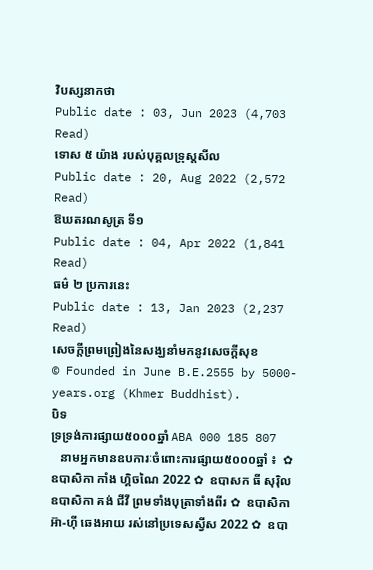វិបស្សនាកថា
Public date : 03, Jun 2023 (4,703 Read)
ទោស ៥ យ៉ាង របស់បុគ្គលទ្រុស្តសីល
Public date : 20, Aug 2022 (2,572 Read)
ឱឃតរណសូត្រ ទី១
Public date : 04, Apr 2022 (1,841 Read)
ធម៌ ២ ប្រការនេះ
Public date : 13, Jan 2023 (2,237 Read)
សេចក្តីព្រមព្រៀងនៃសង្ឃនាំមកនូវសេចក្តីសុខ
© Founded in June B.E.2555 by 5000-years.org (Khmer Buddhist).
បិទ
ទ្រទ្រង់ការផ្សាយ៥០០០ឆ្នាំ ABA 000 185 807
   នាមអ្នកមានឧបការៈចំពោះការផ្សាយ៥០០០ឆ្នាំ ៖  ✿  ឧបាសិកា កាំង ហ្គិចណៃ 2022 ✿  ឧបាសក ធី សុរ៉ិល ឧបាសិកា គង់ ជីវី ព្រមទាំងបុត្រាទាំងពីរ ✿  ឧបាសិកា អ៊ា-ហុី ឆេងអាយ រស់នៅប្រទេសស្វីស 2022 ✿  ឧបា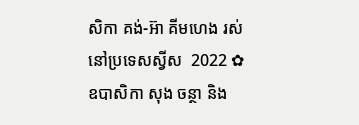សិកា គង់-អ៊ា គីមហេង រស់នៅប្រទេសស្វីស  2022 ✿  ឧបាសិកា សុង ចន្ថា និង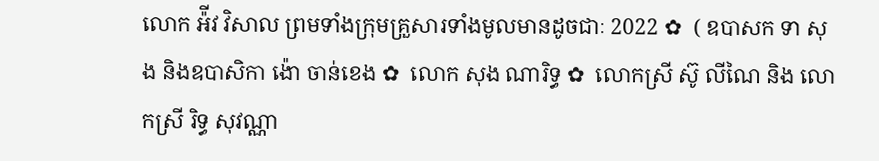លោក អ៉ីវ វិសាល ព្រមទាំងក្រុមគ្រួសារទាំងមូលមានដូចជាៈ 2022 ✿  ( ឧបាសក ទា សុង និងឧបាសិកា ង៉ោ ចាន់ខេង ✿  លោក សុង ណារិទ្ធ ✿  លោកស្រី ស៊ូ លីណៃ និង លោកស្រី រិទ្ធ សុវណ្ណា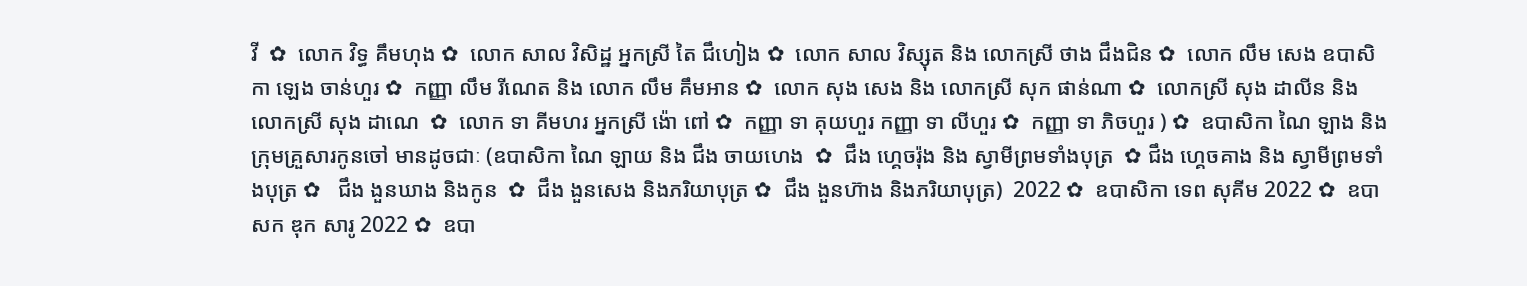វី  ✿  លោក វិទ្ធ គឹមហុង ✿  លោក សាល វិសិដ្ឋ អ្នកស្រី តៃ ជឹហៀង ✿  លោក សាល វិស្សុត និង លោកស្រី ថាង ជឹងជិន ✿  លោក លឹម សេង ឧបាសិកា ឡេង ចាន់ហួរ ✿  កញ្ញា លឹម រីណេត និង លោក លឹម គឹមអាន ✿  លោក សុង សេង និង លោកស្រី សុក ផាន់ណា ✿  លោកស្រី សុង ដាលីន និង លោកស្រី សុង ដាណេ  ✿  លោក ទា គីមហរ អ្នកស្រី ង៉ោ ពៅ ✿  កញ្ញា ទា គុយហួរ កញ្ញា ទា លីហួរ ✿  កញ្ញា ទា ភិចហួរ ) ✿  ឧបាសិកា ណៃ ឡាង និងក្រុមគ្រួសារកូនចៅ មានដូចជាៈ (ឧបាសិកា ណៃ ឡាយ និង ជឹង ចាយហេង  ✿  ជឹង ហ្គេចរ៉ុង និង ស្វាមីព្រមទាំងបុត្រ  ✿ ជឹង ហ្គេចគាង និង ស្វាមីព្រមទាំងបុត្រ ✿   ជឹង ងួនឃាង និងកូន  ✿  ជឹង ងួនសេង និងភរិយាបុត្រ ✿  ជឹង ងួនហ៊ាង និងភរិយាបុត្រ)  2022 ✿  ឧបាសិកា ទេព សុគីម 2022 ✿  ឧបាសក ឌុក សារូ 2022 ✿  ឧបា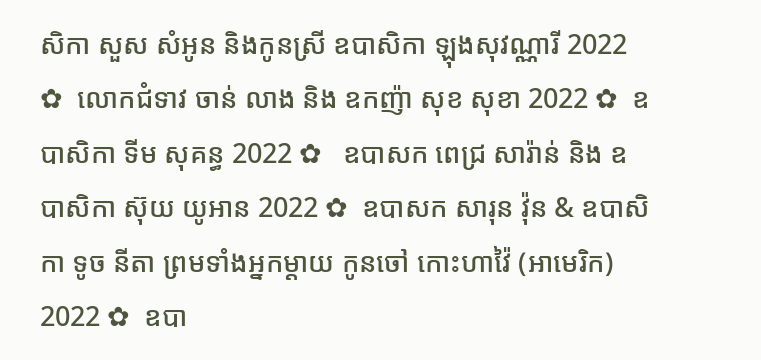សិកា សួស សំអូន និងកូនស្រី ឧបាសិកា ឡុងសុវណ្ណារី 2022 ✿  លោកជំទាវ ចាន់ លាង និង ឧកញ៉ា សុខ សុខា 2022 ✿  ឧបាសិកា ទីម សុគន្ធ 2022 ✿   ឧបាសក ពេជ្រ សារ៉ាន់ និង ឧបាសិកា ស៊ុយ យូអាន 2022 ✿  ឧបាសក សារុន វ៉ុន & ឧបាសិកា ទូច នីតា ព្រមទាំងអ្នកម្តាយ កូនចៅ កោះហាវ៉ៃ (អាមេរិក) 2022 ✿  ឧបា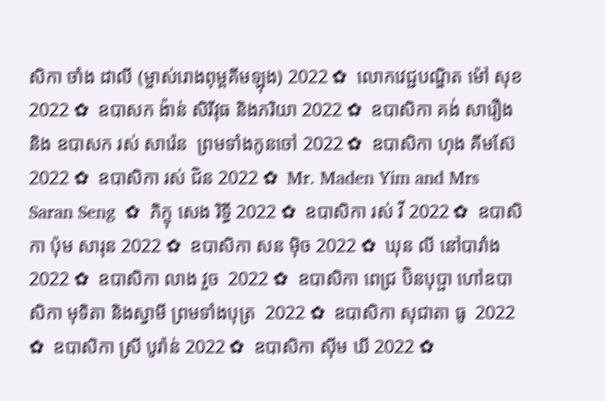សិកា ចាំង ដាលី (ម្ចាស់រោងពុម្ពគីមឡុង) 2022 ✿  លោកវេជ្ជបណ្ឌិត ម៉ៅ សុខ 2022 ✿  ឧបាសក ង៉ាន់ សិរីវុធ និងភរិយា 2022 ✿  ឧបាសិកា គង់ សារឿង និង ឧបាសក រស់ សារ៉េន  ព្រមទាំងកូនចៅ 2022 ✿  ឧបាសិកា ហុង គីមស៊ែ 2022 ✿  ឧបាសិកា រស់ ជិន 2022 ✿  Mr. Maden Yim and Mrs Saran Seng  ✿  ភិក្ខុ សេង រិទ្ធី 2022 ✿  ឧបាសិកា រស់ វី 2022 ✿  ឧបាសិកា ប៉ុម សារុន 2022 ✿  ឧបាសិកា សន ម៉ិច 2022 ✿  ឃុន លី នៅបារាំង 2022 ✿  ឧបាសិកា លាង វួច  2022 ✿  ឧបាសិកា ពេជ្រ ប៊ិនបុប្ផា ហៅឧបាសិកា មុទិតា និងស្វាមី ព្រមទាំងបុត្រ  2022 ✿  ឧបាសិកា សុជាតា ធូ  2022 ✿  ឧបាសិកា ស្រី បូរ៉ាន់ 2022 ✿  ឧបាសិកា ស៊ីម ឃី 2022 ✿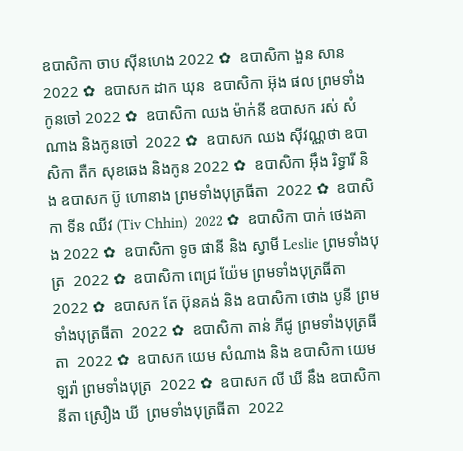ឧបាសិកា ចាប ស៊ីនហេង 2022 ✿  ឧបាសិកា ងួន សាន 2022 ✿  ឧបាសក ដាក ឃុន  ឧបាសិកា អ៊ុង ផល ព្រមទាំងកូនចៅ 2022 ✿  ឧបាសិកា ឈង ម៉ាក់នី ឧបាសក រស់ សំណាង និងកូនចៅ  2022 ✿  ឧបាសក ឈង សុីវណ្ណថា ឧបាសិកា តឺក សុខឆេង និងកូន 2022 ✿  ឧបាសិកា អុឹង រិទ្ធារី និង ឧបាសក ប៊ូ ហោនាង ព្រមទាំងបុត្រធីតា  2022 ✿  ឧបាសិកា ទីន ឈីវ (Tiv Chhin)  2022 ✿  ឧបាសិកា បាក់ ថេងគាង 2022 ✿  ឧបាសិកា ទូច ផានី និង ស្វាមី Leslie ព្រមទាំងបុត្រ  2022 ✿  ឧបាសិកា ពេជ្រ យ៉ែម ព្រមទាំងបុត្រធីតា  2022 ✿  ឧបាសក តែ ប៊ុនគង់ និង ឧបាសិកា ថោង បូនី ព្រមទាំងបុត្រធីតា  2022 ✿  ឧបាសិកា តាន់ ភីជូ ព្រមទាំងបុត្រធីតា  2022 ✿  ឧបាសក យេម សំណាង និង ឧបាសិកា យេម ឡរ៉ា ព្រមទាំងបុត្រ  2022 ✿  ឧបាសក លី ឃី នឹង ឧបាសិកា  នីតា ស្រឿង ឃី  ព្រមទាំងបុត្រធីតា  2022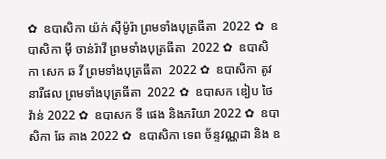✿  ឧបាសិកា យ៉ក់ សុីម៉ូរ៉ា ព្រមទាំងបុត្រធីតា  2022 ✿  ឧបាសិកា មុី ចាន់រ៉ាវី ព្រមទាំងបុត្រធីតា  2022 ✿  ឧបាសិកា សេក ឆ វី ព្រមទាំងបុត្រធីតា  2022 ✿  ឧបាសិកា តូវ នារីផល ព្រមទាំងបុត្រធីតា  2022 ✿  ឧបាសក ឌៀប ថៃវ៉ាន់ 2022 ✿  ឧបាសក ទី ផេង និងភរិយា 2022 ✿  ឧបាសិកា ឆែ គាង 2022 ✿  ឧបាសិកា ទេព ច័ន្ទវណ្ណដា និង ឧ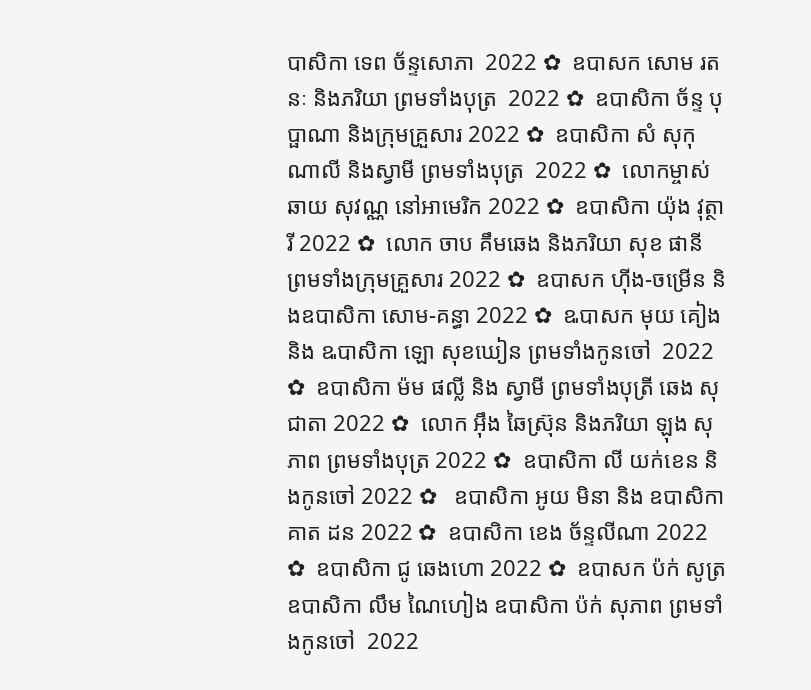បាសិកា ទេព ច័ន្ទសោភា  2022 ✿  ឧបាសក សោម រតនៈ និងភរិយា ព្រមទាំងបុត្រ  2022 ✿  ឧបាសិកា ច័ន្ទ បុប្ផាណា និងក្រុមគ្រួសារ 2022 ✿  ឧបាសិកា សំ សុកុណាលី និងស្វាមី ព្រមទាំងបុត្រ  2022 ✿  លោកម្ចាស់ ឆាយ សុវណ្ណ នៅអាមេរិក 2022 ✿  ឧបាសិកា យ៉ុង វុត្ថារី 2022 ✿  លោក ចាប គឹមឆេង និងភរិយា សុខ ផានី ព្រមទាំងក្រុមគ្រួសារ 2022 ✿  ឧបាសក ហ៊ីង-ចម្រើន និងឧបាសិកា សោម-គន្ធា 2022 ✿  ឩបាសក មុយ គៀង និង ឩបាសិកា ឡោ សុខឃៀន ព្រមទាំងកូនចៅ  2022 ✿  ឧបាសិកា ម៉ម ផល្លី និង ស្វាមី ព្រមទាំងបុត្រី ឆេង សុជាតា 2022 ✿  លោក អ៊ឹង ឆៃស្រ៊ុន និងភរិយា ឡុង សុភាព ព្រមទាំងបុត្រ 2022 ✿  ឧបាសិកា លី យក់ខេន និងកូនចៅ 2022 ✿   ឧបាសិកា អូយ មិនា និង ឧបាសិកា គាត ដន 2022 ✿  ឧបាសិកា ខេង ច័ន្ទលីណា 2022 ✿  ឧបាសិកា ជូ ឆេងហោ 2022 ✿  ឧបាសក ប៉ក់ សូត្រ ឧបាសិកា លឹម ណៃហៀង ឧបាសិកា ប៉ក់ សុភាព ព្រមទាំងកូនចៅ  2022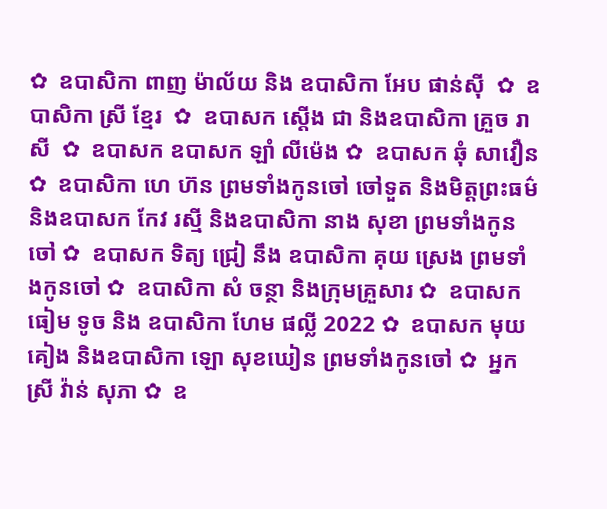✿  ឧបាសិកា ពាញ ម៉ាល័យ និង ឧបាសិកា អែប ផាន់ស៊ី  ✿  ឧបាសិកា ស្រី ខ្មែរ  ✿  ឧបាសក ស្តើង ជា និងឧបាសិកា គ្រួច រាសី  ✿  ឧបាសក ឧបាសក ឡាំ លីម៉េង ✿  ឧបាសក ឆុំ សាវឿន  ✿  ឧបាសិកា ហេ ហ៊ន ព្រមទាំងកូនចៅ ចៅទួត និងមិត្តព្រះធម៌ និងឧបាសក កែវ រស្មី និងឧបាសិកា នាង សុខា ព្រមទាំងកូនចៅ ✿  ឧបាសក ទិត្យ ជ្រៀ នឹង ឧបាសិកា គុយ ស្រេង ព្រមទាំងកូនចៅ ✿  ឧបាសិកា សំ ចន្ថា និងក្រុមគ្រួសារ ✿  ឧបាសក ធៀម ទូច និង ឧបាសិកា ហែម ផល្លី 2022 ✿  ឧបាសក មុយ គៀង និងឧបាសិកា ឡោ សុខឃៀន ព្រមទាំងកូនចៅ ✿  អ្នកស្រី វ៉ាន់ សុភា ✿  ឧ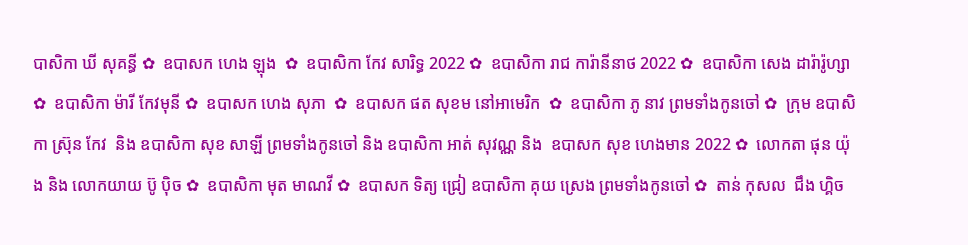បាសិកា ឃី សុគន្ធី ✿  ឧបាសក ហេង ឡុង  ✿  ឧបាសិកា កែវ សារិទ្ធ 2022 ✿  ឧបាសិកា រាជ ការ៉ានីនាថ 2022 ✿  ឧបាសិកា សេង ដារ៉ារ៉ូហ្សា ✿  ឧបាសិកា ម៉ារី កែវមុនី ✿  ឧបាសក ហេង សុភា  ✿  ឧបាសក ផត សុខម នៅអាមេរិក  ✿  ឧបាសិកា ភូ នាវ ព្រមទាំងកូនចៅ ✿  ក្រុម ឧបាសិកា ស្រ៊ុន កែវ  និង ឧបាសិកា សុខ សាឡី ព្រមទាំងកូនចៅ និង ឧបាសិកា អាត់ សុវណ្ណ និង  ឧបាសក សុខ ហេងមាន 2022 ✿  លោកតា ផុន យ៉ុង និង លោកយាយ ប៊ូ ប៉ិច ✿  ឧបាសិកា មុត មាណវី ✿  ឧបាសក ទិត្យ ជ្រៀ ឧបាសិកា គុយ ស្រេង ព្រមទាំងកូនចៅ ✿  តាន់ កុសល  ជឹង ហ្គិច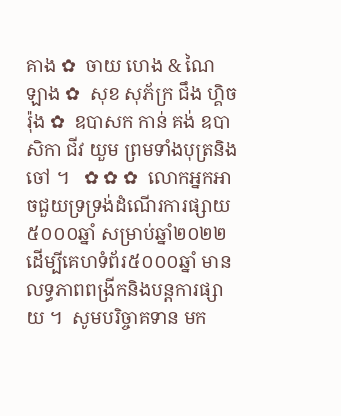គាង ✿  ចាយ ហេង & ណៃ ឡាង ✿  សុខ សុភ័ក្រ ជឹង ហ្គិចរ៉ុង ✿  ឧបាសក កាន់ គង់ ឧបាសិកា ជីវ យួម ព្រមទាំងបុត្រនិង ចៅ ។   ✿ ✿ ✿  លោកអ្នកអាចជួយទ្រទ្រង់ដំណើរការផ្សាយ ៥០០០ឆ្នាំ សម្រាប់ឆ្នាំ២០២២  ដើម្បីគេហទំព័រ៥០០០ឆ្នាំ មានលទ្ធភាពពង្រីកនិងបន្តការផ្សាយ ។  សូមបរិច្ចាគទាន មក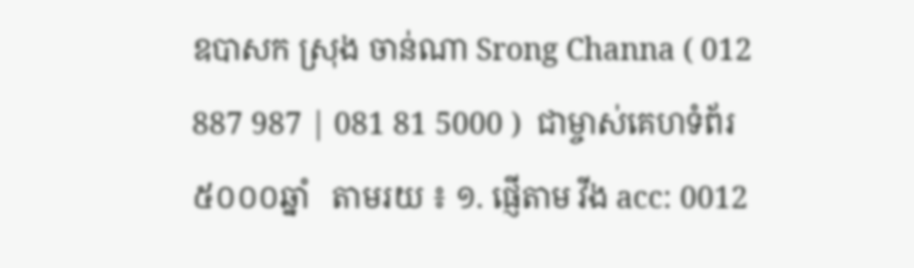ឧបាសក ស្រុង ចាន់ណា Srong Channa ( 012 887 987 | 081 81 5000 )  ជាម្ចាស់គេហទំព័រ៥០០០ឆ្នាំ   តាមរយ ៖ ១. ផ្ញើតាម វីង acc: 0012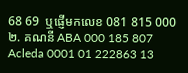68 69  ឬផ្ញើមកលេខ 081 815 000 ២. គណនី ABA 000 185 807 Acleda 0001 01 222863 13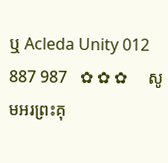ឬ Acleda Unity 012 887 987   ✿ ✿ ✿     សូមអរព្រះគុ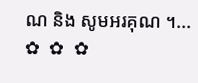ណ និង សូមអរគុណ ។...       ✿  ✿  ✿